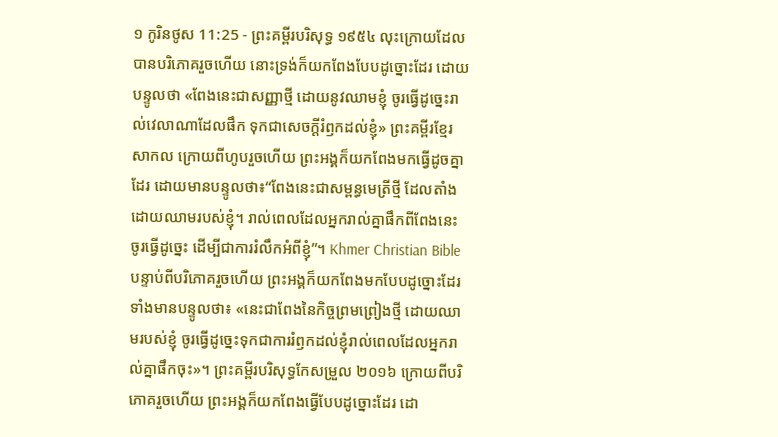១ កូរិនថូស 11:25 - ព្រះគម្ពីរបរិសុទ្ធ ១៩៥៤ លុះក្រោយដែលបានបរិភោគរួចហើយ នោះទ្រង់ក៏យកពែងបែបដូច្នោះដែរ ដោយបន្ទូលថា «ពែងនេះជាសញ្ញាថ្មី ដោយនូវឈាមខ្ញុំ ចូរធ្វើដូច្នេះរាល់វេលាណាដែលផឹក ទុកជាសេចក្ដីរំឭកដល់ខ្ញុំ» ព្រះគម្ពីរខ្មែរសាកល ក្រោយពីហូបរួចហើយ ព្រះអង្គក៏យកពែងមកធ្វើដូចគ្នាដែរ ដោយមានបន្ទូលថា៖“ពែងនេះជាសម្ពន្ធមេត្រីថ្មី ដែលតាំងដោយឈាមរបស់ខ្ញុំ។ រាល់ពេលដែលអ្នករាល់គ្នាផឹកពីពែងនេះ ចូរធ្វើដូច្នេះ ដើម្បីជាការរំលឹកអំពីខ្ញុំ”។ Khmer Christian Bible បន្ទាប់ពីបរិភោគរួចហើយ ព្រះអង្គក៏យកពែងមកបែបដូច្នោះដែរ ទាំងមានបន្ទូលថា៖ «នេះជាពែងនៃកិច្ចព្រមព្រៀងថ្មី ដោយឈាមរបស់ខ្ញុំ ចូរធ្វើដូច្នេះទុកជាការរំឭកដល់ខ្ញុំរាល់ពេលដែលអ្នករាល់គ្នាផឹកចុះ»។ ព្រះគម្ពីរបរិសុទ្ធកែសម្រួល ២០១៦ ក្រោយពីបរិភោគរួចហើយ ព្រះអង្គក៏យកពែងធ្វើបែបដូច្នោះដែរ ដោ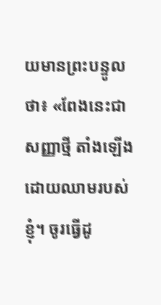យមានព្រះបន្ទូលថា៖ «ពែងនេះជាសញ្ញាថ្មី តាំងឡើងដោយឈាមរបស់ខ្ញុំ។ ចូរធ្វើដូ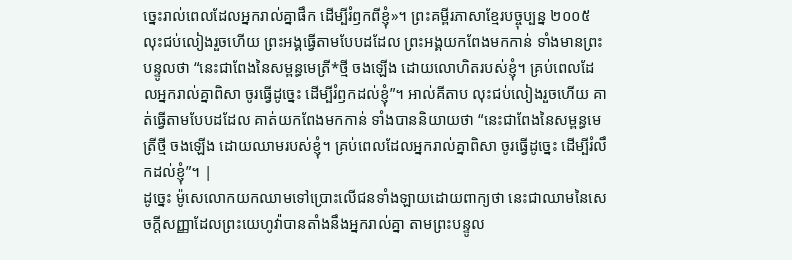ច្នេះរាល់ពេលដែលអ្នករាល់គ្នាផឹក ដើម្បីរំឭកពីខ្ញុំ»។ ព្រះគម្ពីរភាសាខ្មែរបច្ចុប្បន្ន ២០០៥ លុះជប់លៀងរួចហើយ ព្រះអង្គធ្វើតាមបែបដដែល ព្រះអង្គយកពែងមកកាន់ ទាំងមានព្រះបន្ទូលថា “នេះជាពែងនៃសម្ពន្ធមេត្រី*ថ្មី ចងឡើង ដោយលោហិតរបស់ខ្ញុំ។ គ្រប់ពេលដែលអ្នករាល់គ្នាពិសា ចូរធ្វើដូច្នេះ ដើម្បីរំឭកដល់ខ្ញុំ”។ អាល់គីតាប លុះជប់លៀងរួចហើយ គាត់ធ្វើតាមបែបដដែល គាត់យកពែងមកកាន់ ទាំងបាននិយាយថា “នេះជាពែងនៃសម្ពន្ធមេត្រីថ្មី ចងឡើង ដោយឈាមរបស់ខ្ញុំ។ គ្រប់ពេលដែលអ្នករាល់គ្នាពិសា ចូរធ្វើដូច្នេះ ដើម្បីរំលឹកដល់ខ្ញុំ”។ |
ដូច្នេះ ម៉ូសេលោកយកឈាមទៅប្រោះលើជនទាំងឡាយដោយពាក្យថា នេះជាឈាមនៃសេចក្ដីសញ្ញាដែលព្រះយេហូវ៉ាបានតាំងនឹងអ្នករាល់គ្នា តាមព្រះបន្ទូល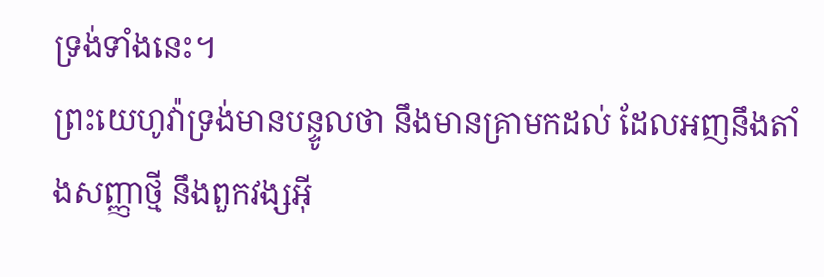ទ្រង់ទាំងនេះ។
ព្រះយេហូវ៉ាទ្រង់មានបន្ទូលថា នឹងមានគ្រាមកដល់ ដែលអញនឹងតាំងសញ្ញាថ្មី នឹងពួកវង្សអ៊ី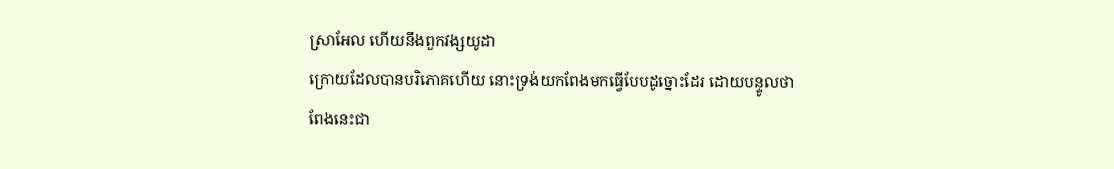ស្រាអែល ហើយនឹងពួកវង្សយូដា
ក្រោយដែលបានបរិភោគហើយ នោះទ្រង់យកពែងមកធ្វើបែបដូច្នោះដែរ ដោយបន្ទូលថា ពែងនេះជា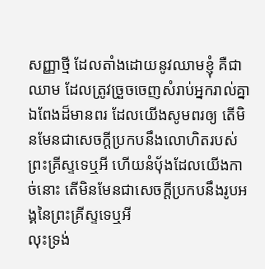សញ្ញាថ្មី ដែលតាំងដោយនូវឈាមខ្ញុំ គឺជាឈាម ដែលត្រូវច្រួចចេញសំរាប់អ្នករាល់គ្នា
ឯពែងដ៏មានពរ ដែលយើងសូមពរឲ្យ តើមិនមែនជាសេចក្ដីប្រកបនឹងលោហិតរបស់ព្រះគ្រីស្ទទេឬអី ហើយនំបុ័ងដែលយើងកាច់នោះ តើមិនមែនជាសេចក្ដីប្រកបនឹងរូបអង្គនៃព្រះគ្រីស្ទទេឬអី
លុះទ្រង់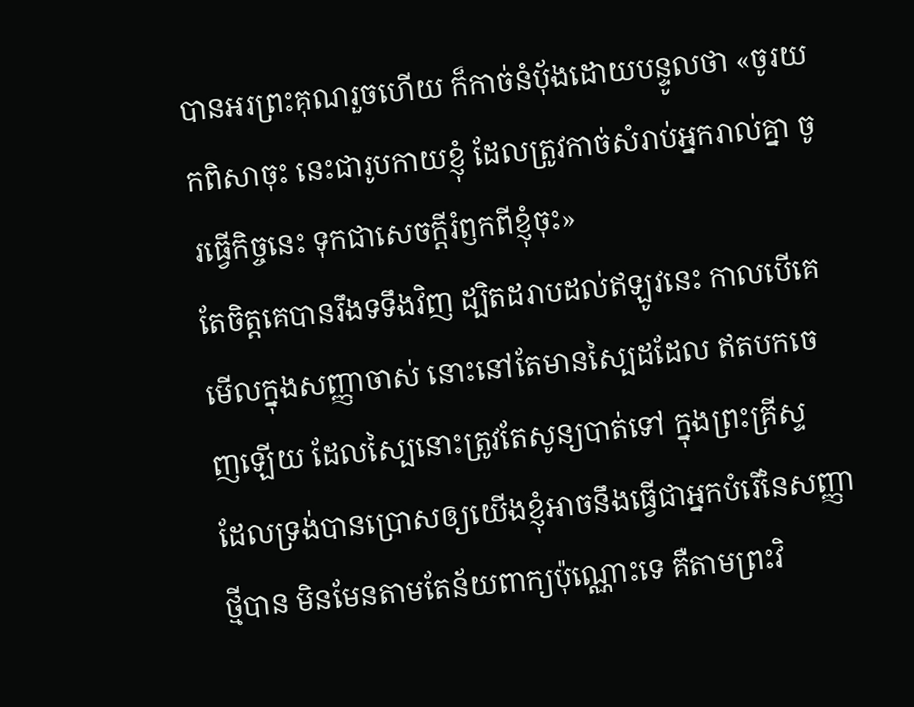បានអរព្រះគុណរួចហើយ ក៏កាច់នំបុ័ងដោយបន្ទូលថា «ចូរយកពិសាចុះ នេះជារូបកាយខ្ញុំ ដែលត្រូវកាច់សំរាប់អ្នករាល់គ្នា ចូរធ្វើកិច្ចនេះ ទុកជាសេចក្ដីរំឭកពីខ្ញុំចុះ»
តែចិត្តគេបានរឹងទទឹងវិញ ដ្បិតដរាបដល់ឥឡូវនេះ កាលបើគេមើលក្នុងសញ្ញាចាស់ នោះនៅតែមានស្បៃដដែល ឥតបកចេញឡើយ ដែលស្បៃនោះត្រូវតែសូន្យបាត់ទៅ ក្នុងព្រះគ្រីស្ទ
ដែលទ្រង់បានប្រោសឲ្យយើងខ្ញុំអាចនឹងធ្វើជាអ្នកបំរើនៃសញ្ញាថ្មីបាន មិនមែនតាមតែន័យពាក្យប៉ុណ្ណោះទេ គឺតាមព្រះវិ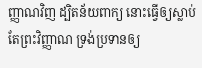ញ្ញាណវិញ ដ្បិតន័យពាក្យ នោះធ្វើឲ្យស្លាប់ តែព្រះវិញ្ញាណ ទ្រង់ប្រទានឲ្យ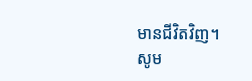មានជីវិតវិញ។
សូម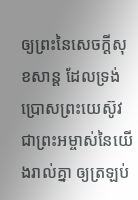ឲ្យព្រះនៃសេចក្ដីសុខសាន្ត ដែលទ្រង់ប្រោសព្រះយេស៊ូវ ជាព្រះអម្ចាស់នៃយើងរាល់គ្នា ឲ្យត្រឡប់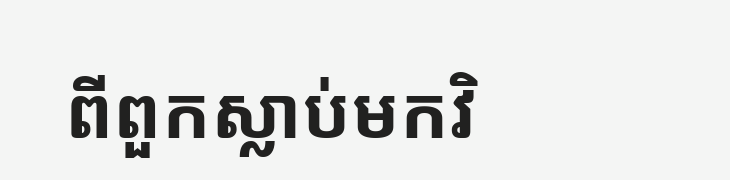ពីពួកស្លាប់មកវិ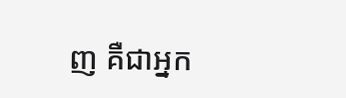ញ គឺជាអ្នក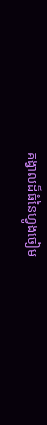គង្វាលដ៏ធំនៃហ្វូងចៀម